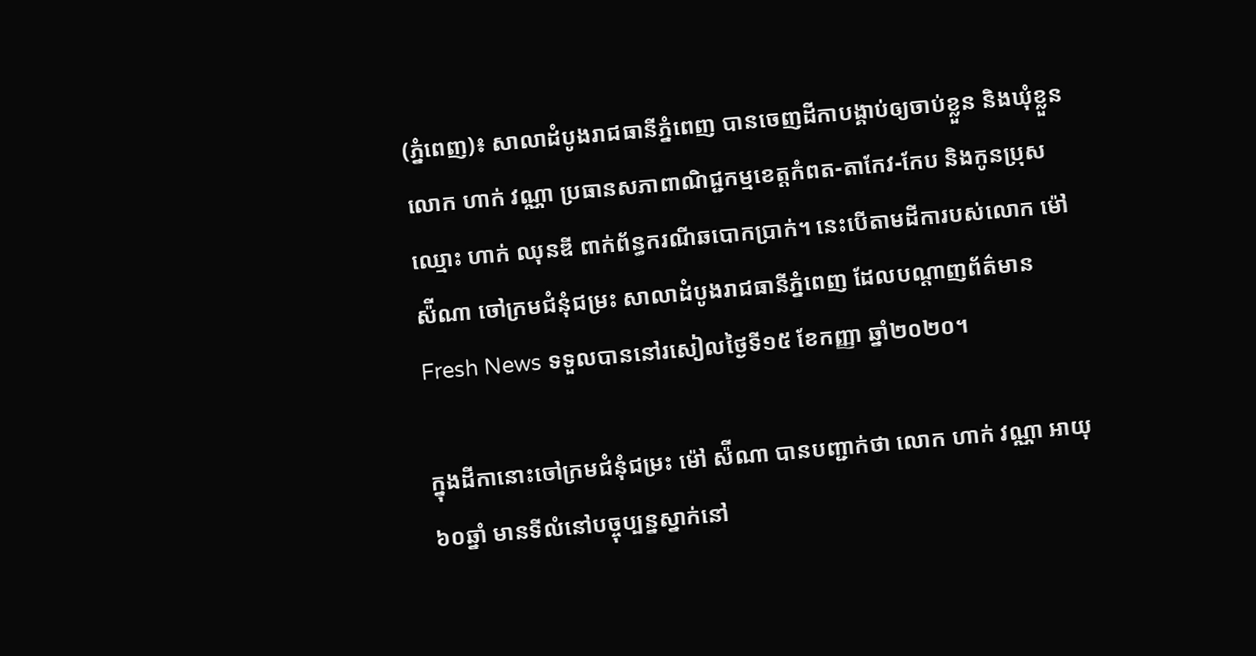(ភ្នំពេញ)៖ សាលាដំបូងរាជធានីភ្នំពេញ បានចេញដីកាបង្គាប់ឲ្យចាប់ខ្លួន និងឃុំខ្លួន លោក ហាក់ វណ្ណា ប្រធានសភាពាណិជ្ជកម្មខេត្តកំពត-តាកែវ-កែប និងកូនប្រុសឈ្មោះ ហាក់ ឈុនឌី ពាក់ព័ន្ធករណីឆបោកប្រាក់។ នេះបើតាមដីការបស់លោក ម៉ៅ ស៉ីណា ចៅក្រមជំនុំជម្រះ សាលាដំបូងរាជធានីភ្នំពេញ ដែលបណ្ដាញព័ត៌មាន Fresh News ទទួលបាននៅរសៀលថ្ងៃទី១៥ ខែកញ្ញា ឆ្នាំ២០២០។

ក្នុងដីកានោះចៅក្រមជំនុំជម្រះ ម៉ៅ ស៉ីណា បានបញ្ជាក់ថា លោក ហាក់ វណ្ណា អាយុ៦០ឆ្នាំ មានទីលំនៅបច្ចុប្បន្នស្នាក់នៅ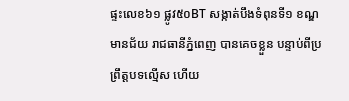ផ្ទះលេខ៦១ ផ្លូវ៥០BT សង្កាត់បឹងទំពុនទី១ ខណ្ឌមានជ័យ រាជធានីភ្នំពេញ បានគេចខ្លួន បន្ទាប់ពីប្រព្រឹត្តបទល្មើស ហើយ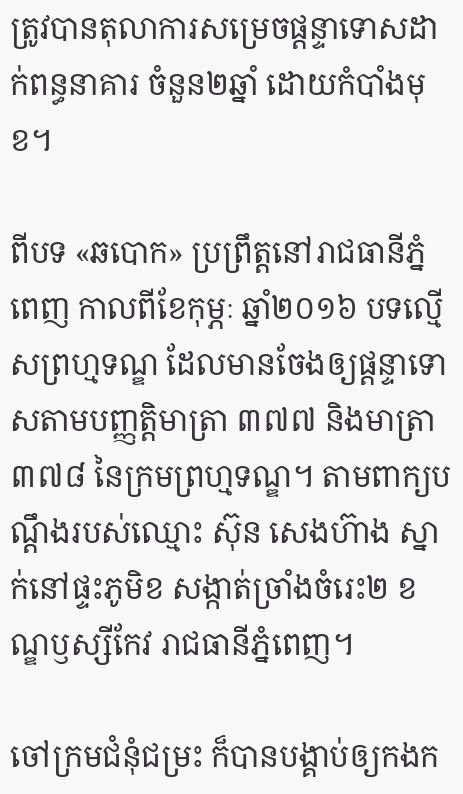ត្រូវបានតុលាការសម្រេចផ្ដន្ទាទោសដាក់ពន្ធនាគារ ចំនួន២ឆ្នាំ ដោយកំបាំងមុខ។

ពីបទ «ឆបោក» ប្រព្រឹត្តនៅរាជធានីភ្នំពេញ កាលពីខែកុម្ភៈ ឆ្នាំ២០១៦ បទល្មើសព្រហ្មទណ្ឌ ដែលមានចែងឲ្យផ្ដន្ទាទោសតាមបញ្ញត្តិមាត្រា ៣៧៧ និងមាត្រា ៣៧៨ នៃក្រមព្រហ្មទណ្ឌ។ តាមពាក្យបណ្ដឹងរបស់ឈ្មោះ ស៊ុន សេងហ៊ាង ស្នាក់នៅផ្ទះភូមិខ សង្កាត់ច្រាំងចំរេះ២ ខណ្ឌឫស្សីកែវ រាជធានីភ្នំពេញ។

ចៅក្រមជំនុំជម្រះ ក៏បានបង្គាប់ឲ្យកងក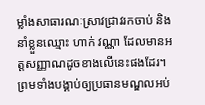ម្លាំងសាធារណៈស្រាវជ្រាវរកចាប់ និងនាំខ្លួនឈ្មោះ ហាក់ វណ្ណា ដែលមានអត្តសញ្ញាណដូចខាងលើនេះផងដែរ។ ព្រមទាំងបង្គាប់ឲ្យប្រធានមណ្ឌលអប់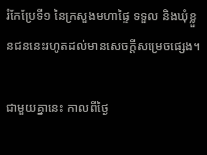រំកែប្រែទី១ នៃក្រសួងមហាផ្ទៃ ទទួល និងឃុំខ្លួនជននេះរហូតដល់មានសេចក្ដីសម្រេចផ្សេង។

ជាមួយគ្នានេះ កាលពីថ្ងៃ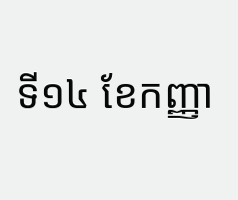ទី១៤ ខែកញ្ញា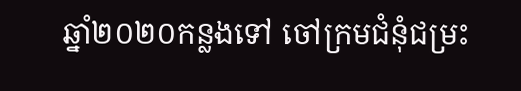ឆ្នាំ២០២០កន្លងទៅ ចៅក្រមជំនុំជម្រះ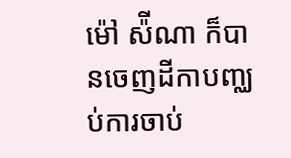ម៉ៅ ស៉ីណា ក៏បានចេញដីកាបញ្ឈប់ការចាប់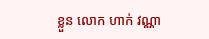ខ្លួន លោក ហាក់ វណ្ណា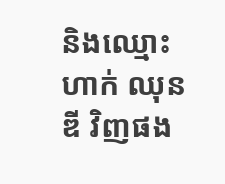និងឈ្មោះ ហាក់ ឈុនឌី វិញផង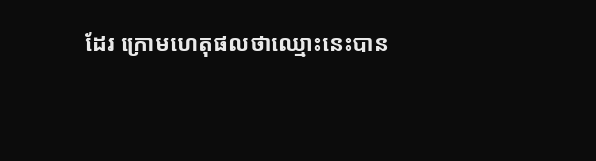ដែរ ក្រោមហេតុផលថាឈ្មោះនេះបាន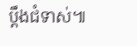ប្ដឹងជំទាស់៕